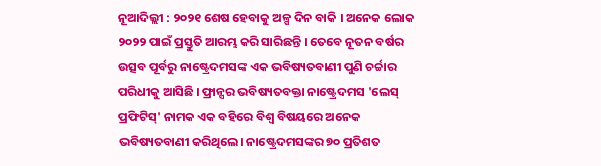ନୂଆଦିଲ୍ଲୀ : ୨୦୨୧ ଶେଷ ହେବାକୁ ଅଳ୍ପ ଦିନ ବାକି । ଅନେକ ଲୋକ ୨୦୨୨ ପାଇଁ ପ୍ରସ୍ତୁତି ଆରମ୍ଭ କରି ସାରିଛନ୍ତି । ତେବେ ନୂତନ ବର୍ଷର ଉତ୍ସବ ପୂର୍ବରୁ ନାଷ୍ଟ୍ରେଦମସଙ୍କ ଏକ ଭବିଷ୍ୟତବାଣୀ ପୁଣି ଚର୍ଚ୍ଚାର ପରିଧୀକୁ ଆସିଛି । ଫ୍ରାନ୍ସର ଭବିଷ୍ୟତବକ୍ତା ନାଷ୍ଟ୍ରେଦମସ 'ଲେସ୍ ପ୍ରଫିଟିସ୍' ନାମକ ଏକ ବହିରେ ବିଶ୍ୱ ବିଷୟରେ ଅନେକ ଭବିଷ୍ୟତବାଣୀ କରିଥିଲେ। ନାଷ୍ଟ୍ରେଦମସଙ୍କର ୭୦ ପ୍ରତିଶତ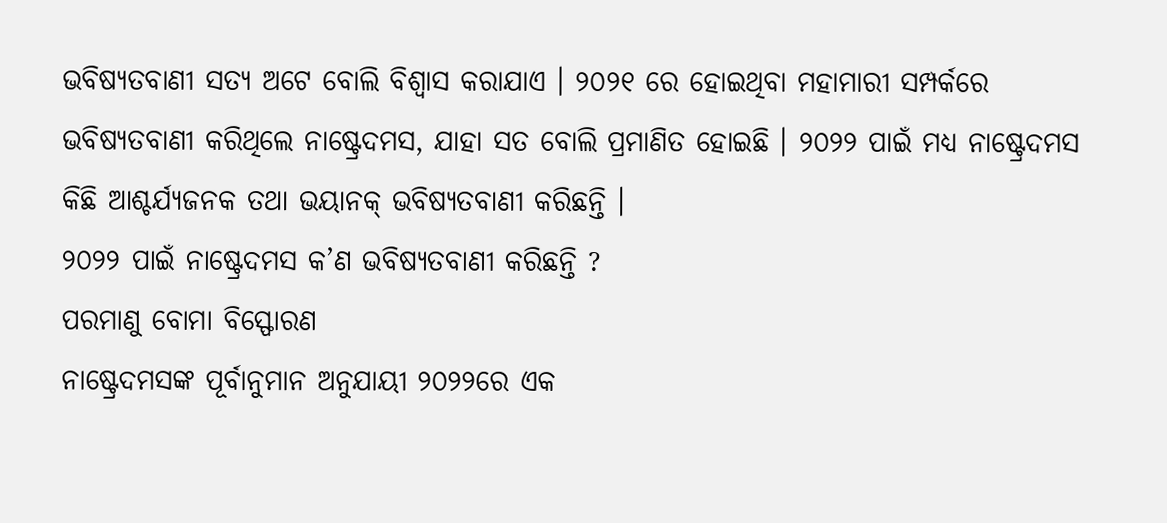ଭବିଷ୍ୟତବାଣୀ ସତ୍ୟ ଅଟେ ବୋଲି ବିଶ୍ୱାସ କରାଯାଏ । ୨୦୨୧ ରେ ହୋଇଥିବା ମହାମାରୀ ସମ୍ପର୍କରେ ଭବିଷ୍ୟତବାଣୀ କରିଥିଲେ ନାଷ୍ଟ୍ରେଦମସ, ଯାହା ସତ ବୋଲି ପ୍ରମାଣିତ ହୋଇଛି । ୨୦୨୨ ପାଇଁ ମଧ୍ୟ ନାଷ୍ଟ୍ରେଦମସ କିଛି ଆଶ୍ଚର୍ଯ୍ୟଜନକ ତଥା ଭୟାନକ୍ ଭବିଷ୍ୟତବାଣୀ କରିଛନ୍ତି ।
୨୦୨୨ ପାଇଁ ନାଷ୍ଟ୍ରେଦମସ କ’ଣ ଭବିଷ୍ୟତବାଣୀ କରିଛନ୍ତି ?
ପରମାଣୁ ବୋମା ବିସ୍ଫୋରଣ
ନାଷ୍ଟ୍ରେଦମସଙ୍କ ପୂର୍ବାନୁମାନ ଅନୁଯାୟୀ ୨୦୨୨ରେ ଏକ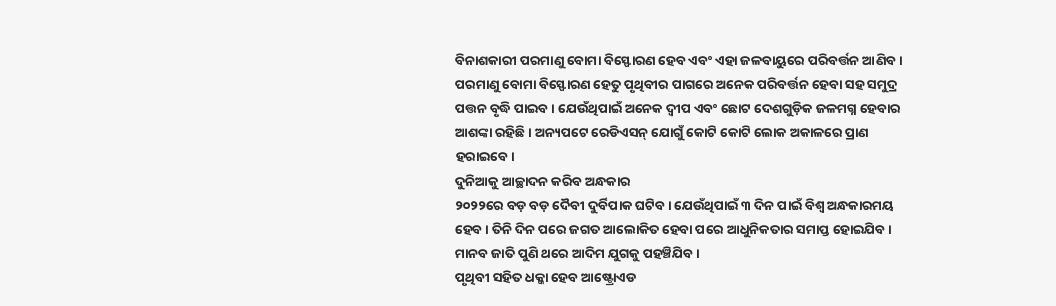ବିନାଶକାରୀ ପରମାଣୁ ବୋମା ବିସ୍ଫୋରଣ ହେବ ଏବଂ ଏହା ଜଳବାୟୁରେ ପରିବର୍ତ୍ତନ ଆଣିବ । ପରମାଣୁ ବୋମା ବିସ୍ଫୋରଣ ହେତୁ ପୃଥିବୀର ପାଗରେ ଅନେକ ପରିବର୍ତ୍ତନ ହେବା ସହ ସମୁଦ୍ର ପତ୍ତନ ବୃଦ୍ଧି ପାଇବ । ଯେଉଁଥିପାଇଁ ଅନେକ ଦ୍ୱୀପ ଏବଂ ଛୋଟ ଦେଶଗୁଡ଼ିକ ଜଳମଗ୍ନ ହେବାର ଆଶଙ୍କା ରହିଛି । ଅନ୍ୟପଟେ ରେଡିଏସନ୍ ଯୋଗୁଁ କୋଟି କୋଟି ଲୋକ ଅକାଳରେ ପ୍ରାଣ ହରାଇବେ।
ଦୁନିଆକୁ ଆଚ୍ଛାଦନ କରିବ ଅନ୍ଧକାର
୨୦୨୨ରେ ବଡ଼ ବଡ଼ ଦୈବୀ ଦୁର୍ବିପାକ ଘଟିବ । ଯେଉଁଥିପାଇଁ ୩ ଦିନ ପାଇଁ ବିଶ୍ୱ ଅନ୍ଧକାରମୟ ହେବ । ତିନି ଦିନ ପରେ ଜଗତ ଆଲୋକିତ ହେବା ପରେ ଆଧୁନିକତାର ସମାପ୍ତ ହୋଇଯିବ । ମାନବ ଜାତି ପୁଣି ଥରେ ଆଦିମ ଯୁଗକୁ ପହଞ୍ଚିଯିବ ।
ପୃଥିବୀ ସହିତ ଧକ୍କା ହେବ ଆଷ୍ଟ୍ରୋଏଡ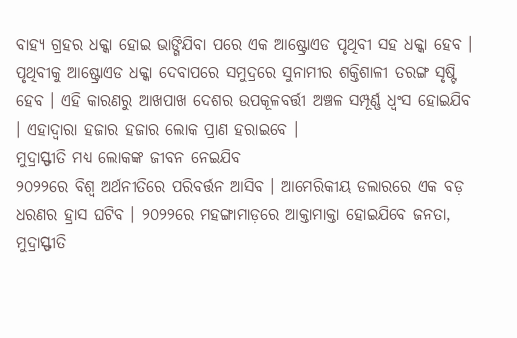ବାହ୍ୟ ଗ୍ରହର ଧକ୍କା ହୋଇ ଭାଙ୍ଗିଯିବା ପରେ ଏକ ଆଷ୍ଟ୍ରୋଏଡ ପୃଥିବୀ ସହ ଧକ୍କା ହେବ । ପୃଥିବୀକୁ ଆଷ୍ଟ୍ରୋଏଡ ଧକ୍କା ଦେବାପରେ ସମୁଦ୍ରରେ ସୁନାମୀର ଶକ୍ତିଶାଳୀ ତରଙ୍ଗ ସୃଷ୍ଟି ହେବ । ଏହି କାରଣରୁ ଆଖପାଖ ଦେଶର ଉପକୂଳବର୍ତ୍ତୀ ଅଞ୍ଚଳ ସମ୍ପୂର୍ଣ୍ଣ ଧ୍ୱଂସ ହୋଇଯିବ । ଏହାଦ୍ୱାରା ହଜାର ହଜାର ଲୋକ ପ୍ରାଣ ହରାଇବେ ।
ମୁଦ୍ରାସ୍ଫୀତି ମଧ୍ୟ ଲୋକଙ୍କ ଜୀବନ ନେଇଯିବ
୨୦୨୨ରେ ବିଶ୍ୱ ଅର୍ଥନୀତିରେ ପରିବର୍ତ୍ତନ ଆସିବ । ଆମେରିକୀୟ ଡଲାରରେ ଏକ ବଡ଼ ଧରଣର ହ୍ରାସ ଘଟିବ । ୨୦୨୨ରେ ମହଙ୍ଗାମାଡ଼ରେ ଆକ୍ତାମାକ୍ତା ହୋଇଯିବେ ଜନତା, ମୁଦ୍ରାସ୍ଫୀତି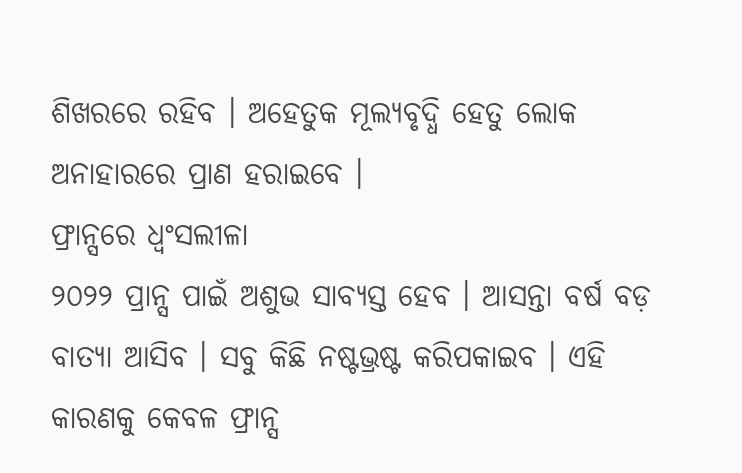ଶିଖରରେ ରହିବ । ଅହେତୁକ ମୂଲ୍ୟବୃଦ୍ଧି ହେତୁ ଲୋକ ଅନାହାରରେ ପ୍ରାଣ ହରାଇବେ ।
ଫ୍ରାନ୍ସରେ ଧ୍ୱଂସଲୀଳା
୨୦୨୨ ପ୍ରାନ୍ସ ପାଇଁ ଅଶୁଭ ସାବ୍ୟସ୍ତ ହେବ । ଆସନ୍ତା ବର୍ଷ ବଡ଼ ବାତ୍ୟା ଆସିବ । ସବୁ କିଛି ନଷ୍ଟଭ୍ରଷ୍ଟ କରିପକାଇବ । ଏହି କାରଣକୁ କେବଳ ଫ୍ରାନ୍ସ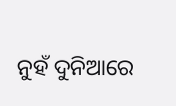ନୁହଁ ଦୁନିଆରେ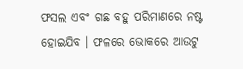ଫସଲ ଏବଂ ଗଛ ବହୁ ପରିମାଣରେ ନଷ୍ଟ ହୋଇଯିବ । ଫଳରେ ଭୋକରେ ଆଉଟୁ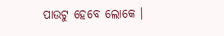ପାଉଟୁ ହେବେ ଲୋକେ ।